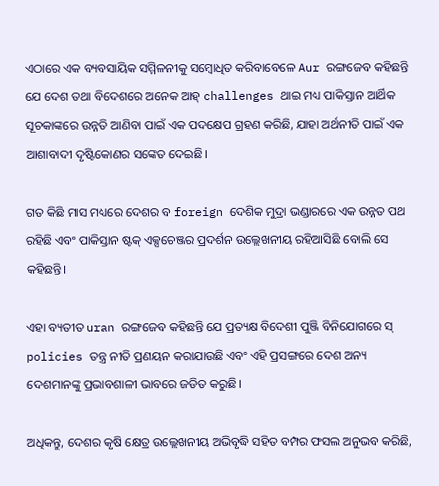ଏଠାରେ ଏକ ବ୍ୟବସାୟିକ ସମ୍ମିଳନୀକୁ ସମ୍ବୋଧିତ କରିବାବେଳେ Aur ରଙ୍ଗଜେବ କହିଛନ୍ତି ଯେ ଦେଶ ତଥା ବିଦେଶରେ ଅନେକ ଆହ୍ challenges ଥାଇ ମଧ୍ୟ ପାକିସ୍ତାନ ଆର୍ଥିକ ସୂଚକାଙ୍କରେ ଉନ୍ନତି ଆଣିବା ପାଇଁ ଏକ ପଦକ୍ଷେପ ଗ୍ରହଣ କରିଛି, ଯାହା ଅର୍ଥନୀତି ପାଇଁ ଏକ ଆଶାବାଦୀ ଦୃଷ୍ଟିକୋଣର ସଙ୍କେତ ଦେଇଛି।

ଗତ କିଛି ମାସ ମଧ୍ୟରେ ଦେଶର ବ foreign ଦେଶିକ ମୁଦ୍ରା ଭଣ୍ଡାରରେ ଏକ ଉନ୍ନତ ପଥ ରହିଛି ଏବଂ ପାକିସ୍ତାନ ଷ୍ଟକ୍ ଏକ୍ସଚେଞ୍ଜର ପ୍ରଦର୍ଶନ ଉଲ୍ଲେଖନୀୟ ରହିଆସିଛି ବୋଲି ସେ କହିଛନ୍ତି।

ଏହା ବ୍ୟତୀତ uran ରଙ୍ଗଜେବ କହିଛନ୍ତି ଯେ ପ୍ରତ୍ୟକ୍ଷ ବିଦେଶୀ ପୁଞ୍ଜି ବିନିଯୋଗରେ ସ୍ policies ତନ୍ତ୍ର ନୀତି ପ୍ରଣୟନ କରାଯାଉଛି ଏବଂ ଏହି ପ୍ରସଙ୍ଗରେ ଦେଶ ଅନ୍ୟ ଦେଶମାନଙ୍କୁ ପ୍ରଭାବଶାଳୀ ଭାବରେ ଜଡିତ କରୁଛି।

ଅଧିକନ୍ତୁ, ଦେଶର କୃଷି କ୍ଷେତ୍ର ଉଲ୍ଲେଖନୀୟ ଅଭିବୃଦ୍ଧି ସହିତ ବମ୍ପର ଫସଲ ଅନୁଭବ କରିଛି,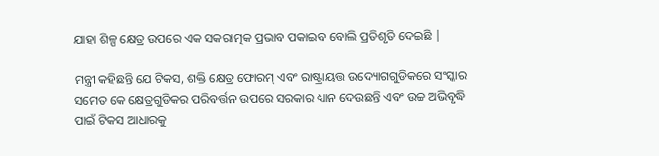ଯାହା ଶିଳ୍ପ କ୍ଷେତ୍ର ଉପରେ ଏକ ସକରାତ୍ମକ ପ୍ରଭାବ ପକାଇବ ବୋଲି ପ୍ରତିଶୃତି ଦେଇଛି |

ମନ୍ତ୍ରୀ କହିଛନ୍ତି ଯେ ଟିକସ, ଶକ୍ତି କ୍ଷେତ୍ର ଫୋରମ୍ ଏବଂ ରାଷ୍ଟ୍ରାୟତ୍ତ ଉଦ୍ୟୋଗଗୁଡିକରେ ସଂସ୍କାର ସମେତ କେ କ୍ଷେତ୍ରଗୁଡିକର ପରିବର୍ତ୍ତନ ଉପରେ ସରକାର ଧ୍ୟାନ ଦେଉଛନ୍ତି ଏବଂ ଉଚ୍ଚ ଅଭିବୃଦ୍ଧି ପାଇଁ ଟିକସ ଆଧାରକୁ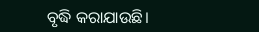ବୃଦ୍ଧି କରାଯାଉଛି।